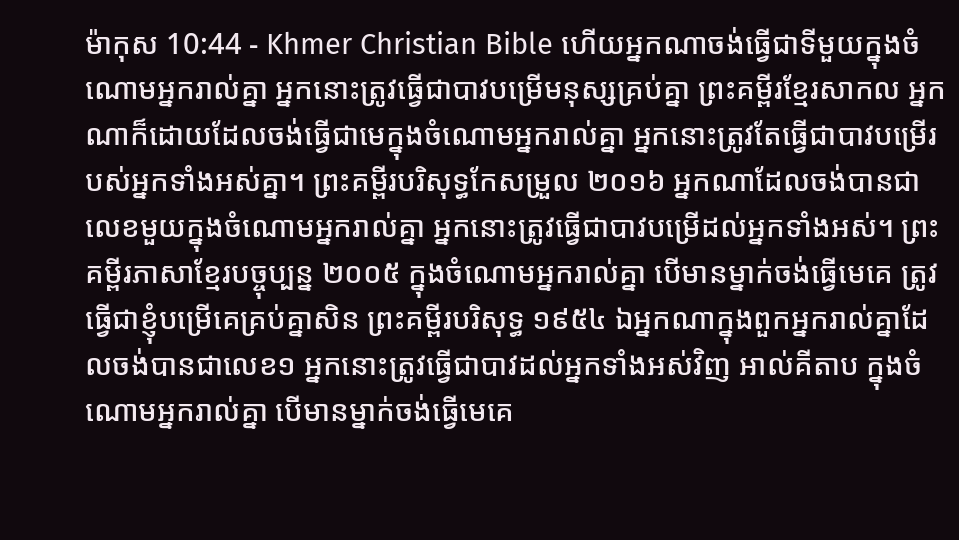ម៉ាកុស 10:44 - Khmer Christian Bible ហើយអ្នកណាចង់ធ្វើជាទីមួយក្នុងចំណោមអ្នករាល់គ្នា អ្នកនោះត្រូវធ្វើជាបាវបម្រើមនុស្សគ្រប់គ្នា ព្រះគម្ពីរខ្មែរសាកល អ្នកណាក៏ដោយដែលចង់ធ្វើជាមេក្នុងចំណោមអ្នករាល់គ្នា អ្នកនោះត្រូវតែធ្វើជាបាវបម្រើរបស់អ្នកទាំងអស់គ្នា។ ព្រះគម្ពីរបរិសុទ្ធកែសម្រួល ២០១៦ អ្នកណាដែលចង់បានជាលេខមួយក្នុងចំណោមអ្នករាល់គ្នា អ្នកនោះត្រូវធ្វើជាបាវបម្រើដល់អ្នកទាំងអស់។ ព្រះគម្ពីរភាសាខ្មែរបច្ចុប្បន្ន ២០០៥ ក្នុងចំណោមអ្នករាល់គ្នា បើមានម្នាក់ចង់ធ្វើមេគេ ត្រូវធ្វើជាខ្ញុំបម្រើគេគ្រប់គ្នាសិន ព្រះគម្ពីរបរិសុទ្ធ ១៩៥៤ ឯអ្នកណាក្នុងពួកអ្នករាល់គ្នាដែលចង់បានជាលេខ១ អ្នកនោះត្រូវធ្វើជាបាវដល់អ្នកទាំងអស់វិញ អាល់គីតាប ក្នុងចំណោមអ្នករាល់គ្នា បើមានម្នាក់ចង់ធ្វើមេគេ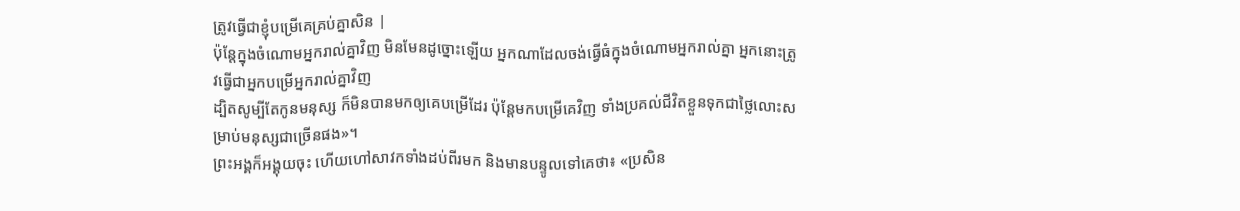ត្រូវធ្វើជាខ្ញុំបម្រើគេគ្រប់គ្នាសិន |
ប៉ុន្ដែក្នុងចំណោមអ្នករាល់គ្នាវិញ មិនមែនដូច្នោះឡើយ អ្នកណាដែលចង់ធ្វើធំក្នុងចំណោមអ្នករាល់គ្នា អ្នកនោះត្រូវធ្វើជាអ្នកបម្រើអ្នករាល់គ្នាវិញ
ដ្បិតសូម្បីតែកូនមនុស្ស ក៏មិនបានមកឲ្យគេបម្រើដែរ ប៉ុន្ដែមកបម្រើគេវិញ ទាំងប្រគល់ជីវិតខ្លួនទុកជាថ្លៃលោះសម្រាប់មនុស្សជាច្រើនផង»។
ព្រះអង្គក៏អង្គុយចុះ ហើយហៅសាវកទាំងដប់ពីរមក និងមានបន្ទូលទៅគេថា៖ «ប្រសិន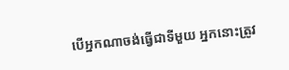បើអ្នកណាចង់ធ្វើជាទីមួយ អ្នកនោះត្រូវ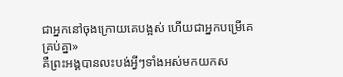ជាអ្នកនៅចុងក្រោយគេបង្អស់ ហើយជាអ្នកបម្រើគេគ្រប់គ្នា»
គឺព្រះអង្គបានលះបង់អ្វីៗទាំងអស់មកយកស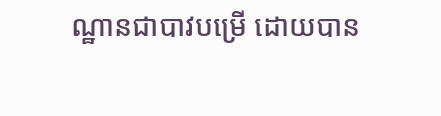ណ្ឋានជាបាវបម្រើ ដោយបាន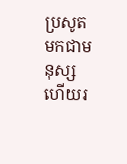ប្រសូតមកជាមនុស្ស ហើយរ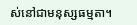ស់នៅជាមនុស្សធម្មតា។